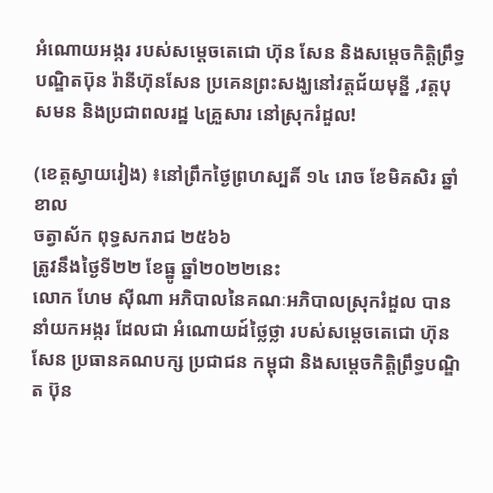អំណោយអង្ករ របស់សម្ដេចតេជោ ហ៊ុន សែន និងសម្ដេចកិត្តិព្រឹទ្ធបណ្ឌិតប៑ុន រ៉ានីហ៊ុនសែន ប្រគេនព្រះសង្ឃនៅវត្តជ័យមុន្នី ,វត្តបុសមន និងប្រជាពលរដ្ឋ ៤គ្រួសារ នៅស្រុករំដួល!

(ខេត្ដស្វាយរៀង) ៖នៅព្រឹកថ្ងៃព្រហស្បតិ៍ ១៤ រោច ខែមិគសិរ ឆ្នាំខាល
ចត្វាស័ក ពុទ្ធសករាជ ២៥៦៦
ត្រូវនឹងថ្ងៃទី២២ ខែធ្នូ ឆ្នាំ២០២២នេះ
លោក ហែម សុីណា អភិបាលនៃគណៈអភិបាលស្រុករំដួល បាននាំយកអង្ករ ដែលជា អំណោយដ៍ថ្លៃថ្លា របស់សម្តេចតេជោ ហ៊ុន សែន ប្រធានគណបក្ស ប្រជាជន កម្ពុជា និងសម្តេចកិត្តិព្រឹទ្ធបណ្ឌិត ប៊ុន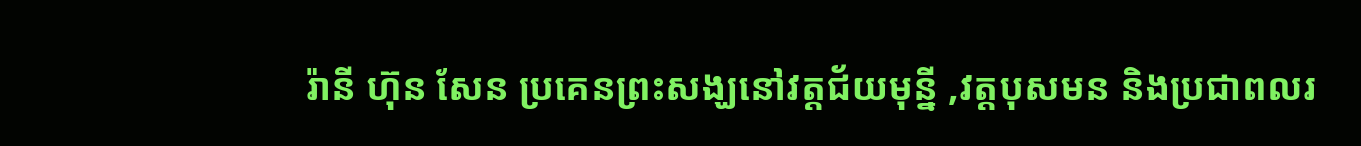រ៉ានី ហ៊ុន សែន ប្រគេនព្រះសង្ឃនៅវត្តជ័យមុន្នី ,វត្តបុសមន និងប្រជាពលរ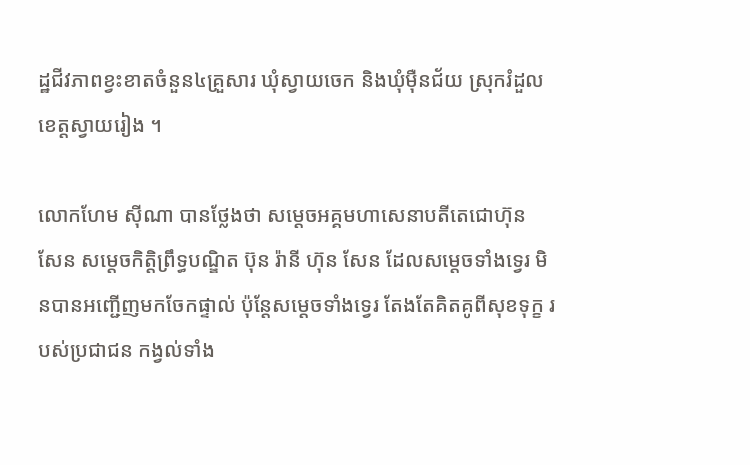ដ្ឋជីវភាពខ្វះខាតចំនួន៤គ្រួសារ ឃុំស្វាយចេក និងឃុំម៉ឺនជ័យ ស្រុករំដួលខេត្ដស្វាយរៀង ។

លោកហែម សុីណា បានថ្លែងថា សម្ដេចអគ្គមហាសេនាបតីតេជោហ៊ុន សែន សម្ដេចកិត្តិព្រឹទ្ធបណ្ឌិត ប៊ុន រ៉ានី ហ៊ុន សែន ដែលសម្តេចទាំងទ្វេរ មិនបានអញ្ជើញមកចែកផ្ទាល់ ប៉ុន្តែសម្តេចទាំងទ្វេរ តែងតែគិតគូពីសុខទុក្ខ របស់ប្រជាជន កង្វល់ទាំង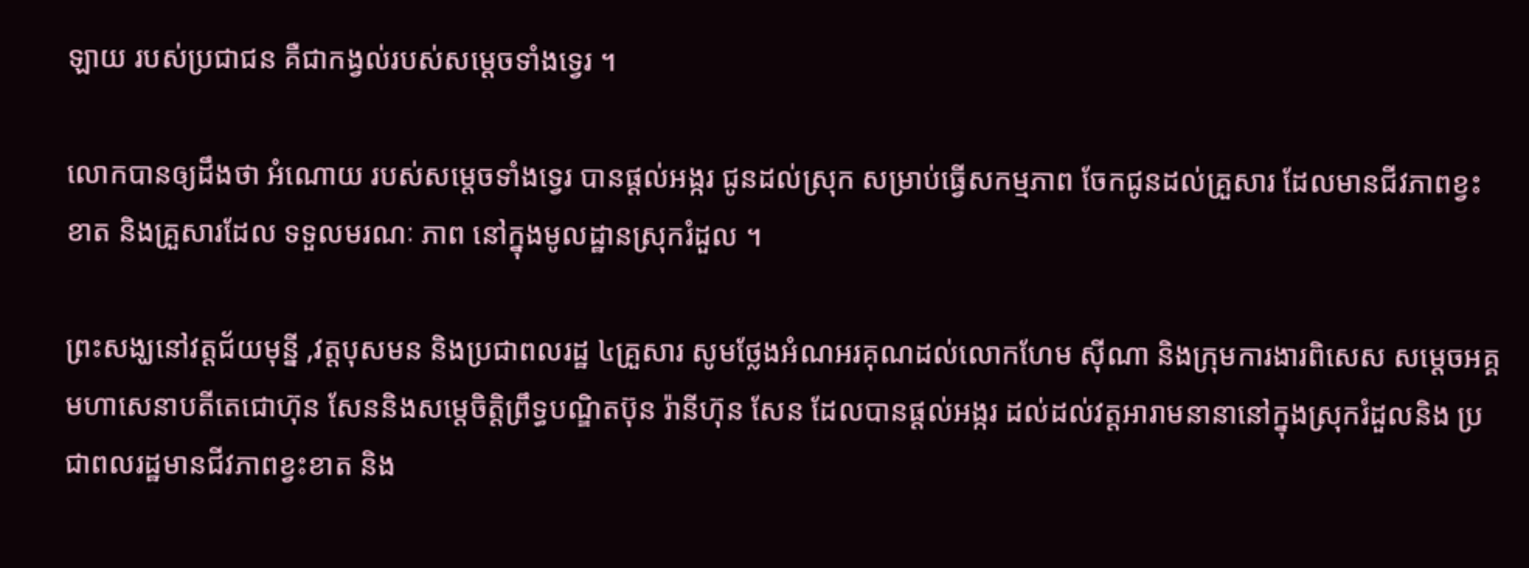ឡាយ របស់ប្រជាជន គឺជាកង្វល់របស់សម្តេចទាំងទ្វេរ ។

លោកបានឲ្យដឹងថា អំណោយ របស់សម្តេចទាំងទ្វេរ បានផ្តល់អង្ករ ជូនដល់ស្រុក សម្រាប់ធ្វើសកម្មភាព ចែកជូនដល់គ្រួសារ ដែលមានជីវភាពខ្វះខាត និងគ្រួសារដែល ទទួលមរណៈ ភាព នៅក្នុងមូលដ្ឋានស្រុករំដួល ។

ព្រះសង្ឃនៅវត្តជ័យមុន្នី ,វត្តបុសមន និងប្រជាពលរដ្ឋ ៤គ្រួសារ សូមថ្លែងអំណអរគុណដល់លោកហែម សុីណា និងក្រុមការងារពិសេស សម្ដេចអគ្គមហាសេនាបតីតេជោហ៊ុន សែននិងសម្ដេចិត្តិព្រឹទ្ធបណ្ឌិតប៊ុន រ៉ានីហ៊ុន សែន ដែលបានផ្ដល់អង្ករ ដល់ដល់វត្តអារាមនានានៅក្នុងស្រុករំដួលនិង ប្រជាពលរដ្ឋមានជីវភាពខ្វះខាត និង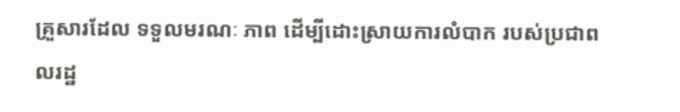គ្រួសារដែល ទទួលមរណៈ ភាព ដើម្បីដោះស្រាយការលំបាក របស់ប្រជាពលរដ្ឋ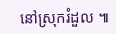នៅស្រុករំដួល ៕